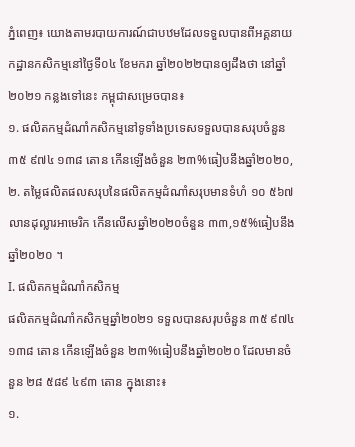ភ្នំពេញ៖ យោងតាមរបាយការណ៍ជាបឋមដែលទទួលបានពីអគ្គនាយកដ្ឋានកសិកម្មនៅថ្ងៃទី០៤ ខែមករា ឆ្នាំ២០២២បានឲ្យដឹងថា នៅឆ្នាំ២០២១ កន្លងទៅនេះ កម្ពុជាសម្រេចបាន៖
១. ផលិតកម្មដំណាំកសិកម្មនៅទូទាំងប្រទេសទទួលបានសរុបចំនួន ៣៥ ៩៧៤ ១៣៨ តោន កើនឡើងចំនួន ២៣%ធៀបនឹងឆ្នាំ២០២០,
២. តម្លៃផលិតផលសរុបនៃផលិតកម្មដំណាំសរុបមានទំហំ ១០ ៥៦៧ លានដុល្លារអាមេរិក កើនលើសឆ្នាំ២០២០ចំនួន ៣៣,១៥%ធៀបនឹងឆ្នាំ២០២០ ។
I. ផលិតកម្មដំណាំកសិកម្ម
ផលិតកម្មដំណាំកសិកម្មឆ្នាំ២០២១ ទទួលបានសរុបចំនួន ៣៥ ៩៧៤ ១៣៨ តោន កើនឡើងចំនួន ២៣%ធៀបនឹងឆ្នាំ២០២០ ដែលមានចំនួន ២៨ ៥៨៩ ៤៩៣ តោន ក្នុងនោះ៖
១.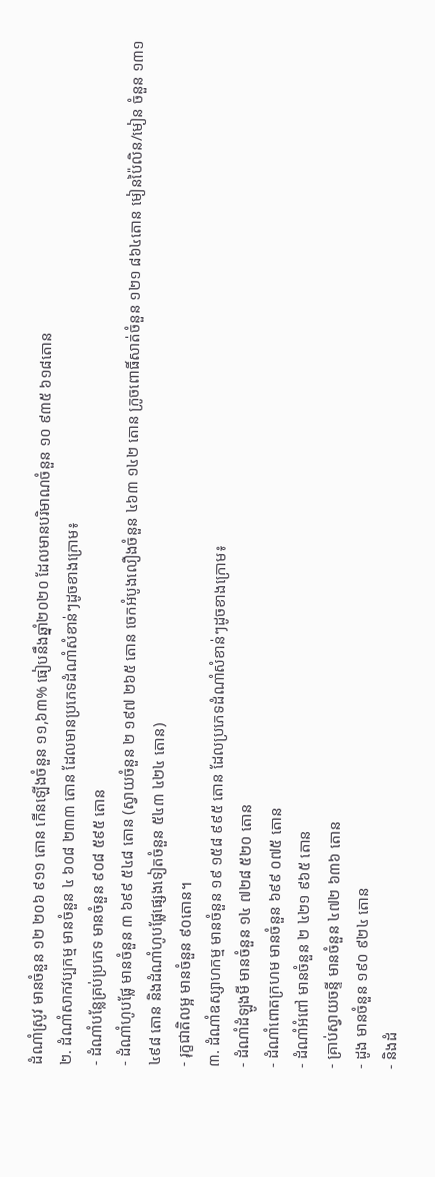ដំណាំស្រូវ មានចំនួន ១២ ២០៦ ៩១១ តោន កើនឡើងចំនួន ១១,៦៣% ធៀបនឹងឆ្នាំ២០២០ ដែលមានបរិមាណចំនួន ១០ ៩៣៥ ៦១៨តោន
២. ដំណាំសាកវប្បកម្ម មានចំនួន ៤ ៦០៨ ២៣៣ តោន ដែលមានប្រភេទដំណាំសំខាន់ៗដូចខាងក្រោម៖
- ដំណាំបន្លែគ្រប់ប្រភេទ មានចំនួន ៩០៨ ៥៩៥ តោន
- ដំណាំហូបផ្លែ មានចំនួន ៣ ៦៩៩ ៥៤៨ តោន (ស្វាយចំនួន ២ ១៩៧ ២៦៥ តោន ចេកអំបូងលឿងចំនួន ៤៦៣ ១៤២ តោន ក្រូចពោធិ៍សាត់ចំនួន ១២១ ៨៦៤តោន មៀនប៉ៃលិន/មៀន ចំនួន ១៣១ ៤៩៨ តោន និងដំណាំហូបផ្លែផ្សេងទៀតចំនួន ៥៤៣ ៤២៤ តោន)
- រុក្ខជាតិលម្អ មានចំនួន ៩០តោន។
៣. ដំណាំឧស្សាហកម្ម មានចំនួន ១៩ ១៥៨ ៩៩៥ តោន ដែលប្រភេទដំណាំសំខាន់ៗដូចខាងក្រោម៖
- ដំណាំដំឡូងមី មានចំនួន ១៤ ៧២៨ ៥២០ តោន
- ដំណាំពោតក្រហម មានចំនួន ៦៩៩ ០៧៥ តោន
- ដំណាំអំពៅ មានចំនួន ២ ៤២១ ៩៦៥ តោន
- គ្រាប់ស្វាយចន្ទី មានចំនួន ៤៧២ ៦៣៦ តោន
- ដូង មានចំនួន ១៩០ ៩២៤ តោន
- និងដំ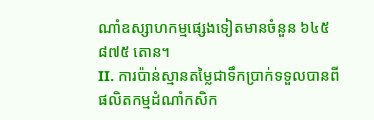ណាំឧស្សាហកម្មផ្សេងទៀតមានចំនួន ៦៤៥ ៨៧៥ តោន។
II. ការប៉ាន់ស្មានតម្លៃជាទឹកប្រាក់ទទួលបានពីផលិតកម្មដំណាំកសិក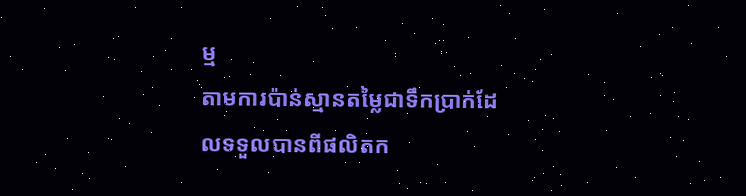ម្ម
តាមការប៉ាន់ស្មានតម្លៃជាទឹកប្រាក់ដែលទទួលបានពីផលិតក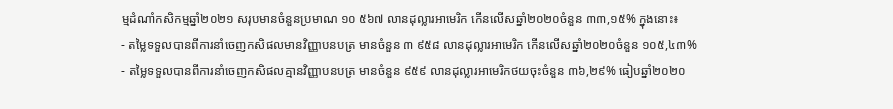ម្មដំណាំកសិកម្មឆ្នាំ២០២១ សរុបមានចំនួនប្រមាណ ១០ ៥៦៧ លានដុល្លារអាមេរិក កើនលើសឆ្នាំ២០២០ចំនួន ៣៣,១៥% ក្នុងនោះ៖
- តម្លៃទទួលបានពីការនាំចេញកសិផលមានវិញ្ញាបនបត្រ មានចំនួន ៣ ៩៥៨ លានដុល្លារអាមេរិក កើនលើសឆ្នាំ២០២០ចំនួន ១០៥,៤៣%
- តម្លៃទទួលបានពីការនាំចេញកសិផលគ្មានវិញ្ញាបនបត្រ មានចំនួន ៩៥៩ លានដុល្លារអាមេរិកថយចុះចំនួន ៣៦,២៩% ធៀបឆ្នាំ២០២០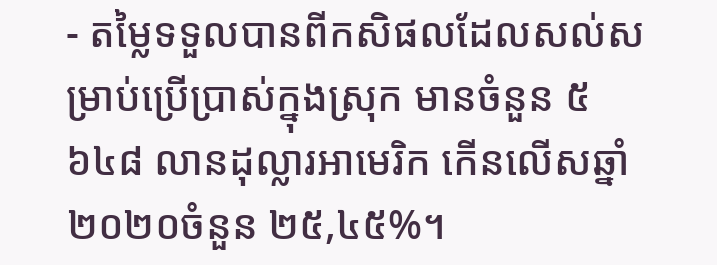- តម្លៃទទួលបានពីកសិផលដែលសល់សម្រាប់ប្រើប្រាស់ក្នុងស្រុក មានចំនួន ៥ ៦៤៨ លានដុល្លារអាមេរិក កើនលើសឆ្នាំ២០២០ចំនួន ២៥,៤៥%។